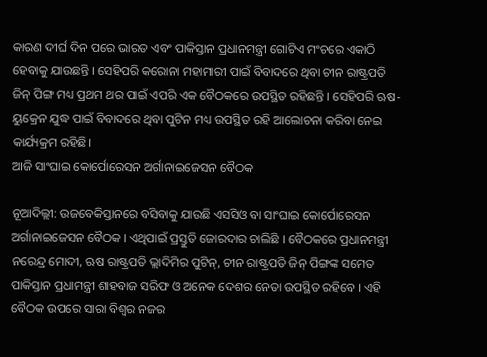କାରଣ ଦୀର୍ଘ ଦିନ ପରେ ଭାରତ ଏବଂ ପାକିସ୍ତାନ ପ୍ରଧାନମନ୍ତ୍ରୀ ଗୋଟିଏ ମଂଚରେ ଏକାଠି ହେବାକୁ ଯାଉଛନ୍ତି । ସେହିପରି କରୋନା ମହାମାରୀ ପାଇଁ ବିବାଦରେ ଥିବା ଚୀନ ରାଷ୍ଟ୍ରପତି ଜିନ୍ ପିଙ୍ଗ ମଧ୍ୟ ପ୍ରଥମ ଥର ପାଇଁ ଏପରି ଏକ ବୈଠକରେ ଉପସ୍ଥିତ ରହିଛନ୍ତି । ସେହିପରି ଋଷ-ୟୁକ୍ରେନ ଯୁଦ୍ଧ ପାଇଁ ବିବାଦରେ ଥିବା ପୁଟିନ ମଧ୍ୟ ଉପସ୍ଥିତ ରହି ଆଲୋଚନା କରିବା ନେଇ କାର୍ଯ୍ୟକ୍ରମ ରହିଛି।
ଆଜି ସାଂଘାଇ କୋର୍ପୋରେସନ ଅର୍ଗାନାଇଜେସନ ବୈଠକ

ନୂଆଦିଲ୍ଲୀ: ଉଜବେକିସ୍ତାନରେ ବସିବାକୁ ଯାଉଛି ଏସସିଓ ବା ସାଂଘାଇ କୋର୍ପୋରେସନ ଅର୍ଗାନାଇଜେସନ ବୈଠକ । ଏଥିପାଇଁ ପ୍ରସ୍ତୁତି ଜୋରଦାର ଚାଲିଛି । ବୈଠକରେ ପ୍ରଧାନମନ୍ତ୍ରୀ ନରେନ୍ଦ୍ର ମୋଦୀ, ଋଷ ରାଷ୍ଟ୍ରପତି ଭ୍ଲାଦିମିର ପୁଟିନ୍, ଚୀନ ରାଷ୍ଟ୍ରପତି ଜିନ୍ ପିଙ୍ଗଙ୍କ ସମେତ ପାକିସ୍ତାନ ପ୍ରଧାମନ୍ତ୍ରୀ ଶାହବାଜ ସରିଫ ଓ ଅନେକ ଦେଶର ନେତା ଉପସ୍ଥିତ ରହିବେ । ଏହି ବୈଠକ ଉପରେ ସାରା ବିଶ୍ୱର ନଜର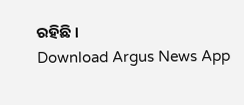ରହିଛି ।
Download Argus News App